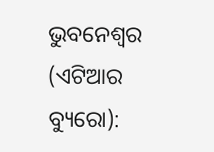ଭୁବନେଶ୍ୱର (ଏଟିଆର ବ୍ୟୁରୋ):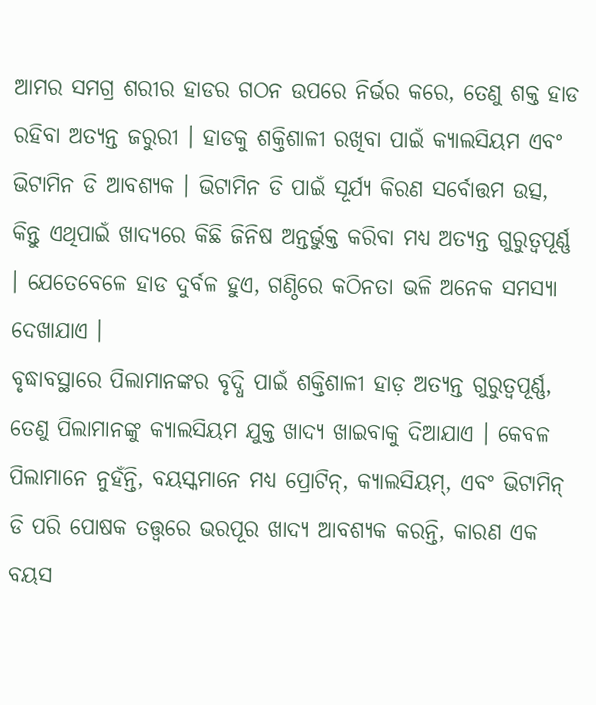ଆମର ସମଗ୍ର ଶରୀର ହାଡର ଗଠନ ଉପରେ ନିର୍ଭର କରେ, ତେଣୁ ଶକ୍ତ ହାଡ ରହିବା ଅତ୍ୟନ୍ତ ଜରୁରୀ । ହାଡକୁ ଶକ୍ତିଶାଳୀ ରଖିବା ପାଇଁ କ୍ୟାଲସିୟମ ଏବଂ ଭିଟାମିନ ଡି ଆବଶ୍ୟକ । ଭିଟାମିନ ଡି ପାଇଁ ସୂର୍ଯ୍ୟ କିରଣ ସର୍ବୋତ୍ତମ ଉତ୍ସ, କିନ୍ତୁ ଏଥିପାଇଁ ଖାଦ୍ୟରେ କିଛି ଜିନିଷ ଅନ୍ତର୍ଭୁକ୍ତ କରିବା ମଧ୍ୟ ଅତ୍ୟନ୍ତ ଗୁରୁତ୍ୱପୂର୍ଣ୍ଣ । ଯେତେବେଳେ ହାଡ ଦୁର୍ବଳ ହୁଏ, ଗଣ୍ଠିରେ କଠିନତା ଭଳି ଅନେକ ସମସ୍ୟା ଦେଖାଯାଏ ।
ବୃଦ୍ଧାବସ୍ଥାରେ ପିଲାମାନଙ୍କର ବୃଦ୍ଧି ପାଇଁ ଶକ୍ତିଶାଳୀ ହାଡ଼ ଅତ୍ୟନ୍ତ ଗୁରୁତ୍ୱପୂର୍ଣ୍ଣ, ତେଣୁ ପିଲାମାନଙ୍କୁ କ୍ୟାଲସିୟମ ଯୁକ୍ତ ଖାଦ୍ୟ ଖାଇବାକୁ ଦିଆଯାଏ । କେବଳ ପିଲାମାନେ ନୁହଁନ୍ତି, ବୟସ୍କମାନେ ମଧ୍ୟ ପ୍ରୋଟିନ୍, କ୍ୟାଲସିୟମ୍, ଏବଂ ଭିଟାମିନ୍ ଡି ପରି ପୋଷକ ତତ୍ତ୍ୱରେ ଭରପୂର ଖାଦ୍ୟ ଆବଶ୍ୟକ କରନ୍ତି, କାରଣ ଏକ ବୟସ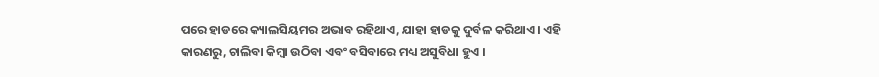ପରେ ହାଡରେ କ୍ୟାଲସିୟମର ଅଭାବ ରହିଥାଏ, ଯାହା ହାଡକୁ ଦୁର୍ବଳ କରିଥାଏ । ଏହି କାରଣରୁ, ଚାଲିବା କିମ୍ବା ଉଠିବା ଏବଂ ବସିବାରେ ମଧ୍ୟ ଅସୁବିଧା ହୁଏ ।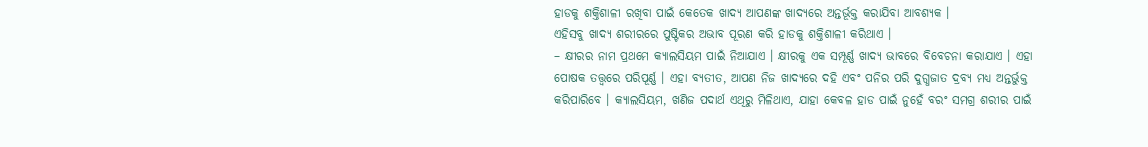ହାଡକୁ ଶକ୍ତିଶାଳୀ ରଖିବା ପାଇଁ କେତେକ ଖାଦ୍ୟ ଆପଣଙ୍କ ଖାଦ୍ୟରେ ଅନ୍ତର୍ଭୂକ୍ତ କରାଯିବା ଆବଶ୍ୟକ ।
ଏହିସବୁ ଖାଦ୍ୟ ଶରୀରରେ ପୁଷ୍ଟିକର ଅଭାବ ପୂରଣ କରି ହାଡକୁ ଶକ୍ତିଶାଳୀ କରିଥାଏ ।
– କ୍ଷୀରର ନାମ ପ୍ରଥମେ କ୍ୟାଲସିୟମ ପାଇଁ ନିଆଯାଏ । କ୍ଷୀରକୁ ଏକ ସମ୍ପୂର୍ଣ୍ଣ ଖାଦ୍ୟ ଭାବରେ ବିବେଚନା କରାଯାଏ । ଏହା ପୋଷକ ତତ୍ତ୍ୱରେ ପରିପୂର୍ଣ୍ଣ । ଏହା ବ୍ୟତୀତ, ଆପଣ ନିଜ ଖାଦ୍ୟରେ ଦହି ଏବଂ ପନିର ପରି ଦୁଗ୍ଧଜାତ ଦ୍ରବ୍ୟ ମଧ୍ୟ ଅନ୍ତର୍ଭୁକ୍ତ କରିପାରିବେ । କ୍ୟାଲସିୟମ, ଖଣିଜ ପଦାର୍ଥ ଏଥିରୁ ମିଳିଥାଏ, ଯାହା କେବଳ ହାଡ ପାଇଁ ନୁହେଁ ବରଂ ସମଗ୍ର ଶରୀର ପାଇଁ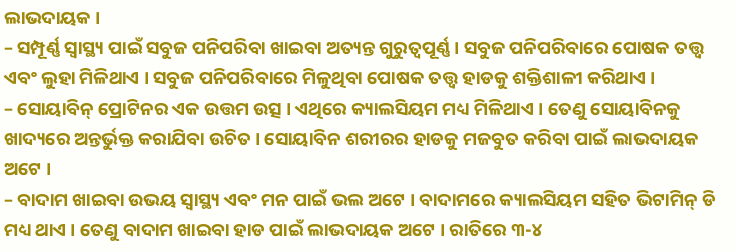ଲାଭଦାୟକ ।
– ସମ୍ପୂର୍ଣ୍ଣ ସ୍ୱାସ୍ଥ୍ୟ ପାଇଁ ସବୁଜ ପନିପରିବା ଖାଇବା ଅତ୍ୟନ୍ତ ଗୁରୁତ୍ୱପୂର୍ଣ୍ଣ । ସବୁଜ ପନିପରିବାରେ ପୋଷକ ତତ୍ତ୍ୱ ଏବଂ ଲୁହା ମିଳିଥାଏ । ସବୁଜ ପନିପରିବାରେ ମିଳୁଥିବା ପୋଷକ ତତ୍ତ୍ୱ ହାଡକୁ ଶକ୍ତିଶାଳୀ କରିଥାଏ ।
– ସୋୟାବିନ୍ ପ୍ରୋଟିନର ଏକ ଉତ୍ତମ ଉତ୍ସ । ଏଥିରେ କ୍ୟାଲସିୟମ ମଧ୍ୟ ମିଳିଥାଏ । ତେଣୁ ସୋୟାବିନକୁ ଖାଦ୍ୟରେ ଅନ୍ତର୍ଭୁକ୍ତ କରାଯିବା ଉଚିତ । ସୋୟାବିନ ଶରୀରର ହାଡକୁ ମଜବୁତ କରିବା ପାଇଁ ଲାଭଦାୟକ ଅଟେ ।
– ବାଦାମ ଖାଇବା ଉଭୟ ସ୍ୱାସ୍ଥ୍ୟ ଏବଂ ମନ ପାଇଁ ଭଲ ଅଟେ । ବାଦାମରେ କ୍ୟାଲସିୟମ ସହିତ ଭିଟାମିନ୍ ଡି ମଧ୍ୟ ଥାଏ । ତେଣୁ ବାଦାମ ଖାଇବା ହାଡ ପାଇଁ ଲାଭଦାୟକ ଅଟେ । ରାତିରେ ୩-୪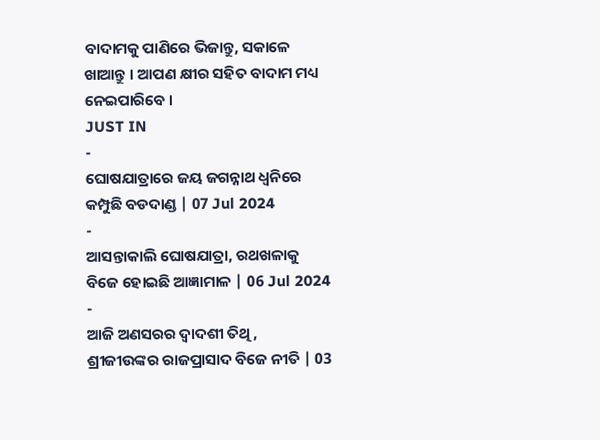ବାଦାମକୁ ପାଣିରେ ଭିଜାନ୍ତୁ, ସକାଳେ ଖାଆନ୍ତୁ । ଆପଣ କ୍ଷୀର ସହିତ ବାଦାମ ମଧ୍ୟ ନେଇପାରିବେ ।
JUST IN
-
ଘୋଷଯାତ୍ରାରେ ଜୟ ଜଗନ୍ନାଥ ଧ୍ୱନିରେ କମ୍ପୁଛି ବଡଦାଣ୍ଡ | 07 Jul 2024
-
ଆସନ୍ତାକାଲି ଘୋଷଯାତ୍ରା, ରଥଖଳାକୁ ବିଜେ ହୋଇଛି ଆଜ୍ଞାମାଳ | 06 Jul 2024
-
ଆଜି ଅଣସରର ଦ୍ୱାଦଶୀ ତିଥି, ଶ୍ରୀଜୀଉଙ୍କର ରାଜପ୍ରାସାଦ ବିଜେ ନୀତି | 03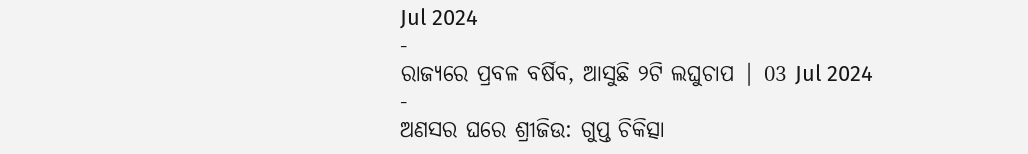Jul 2024
-
ରାଜ୍ୟରେ ପ୍ରବଳ ବର୍ଷିବ, ଆସୁଛି ୨ଟି ଲଘୁଚାପ | 03 Jul 2024
-
ଅଣସର ଘରେ ଶ୍ରୀଜିଉ: ଗୁପ୍ତ ଚିକିତ୍ସା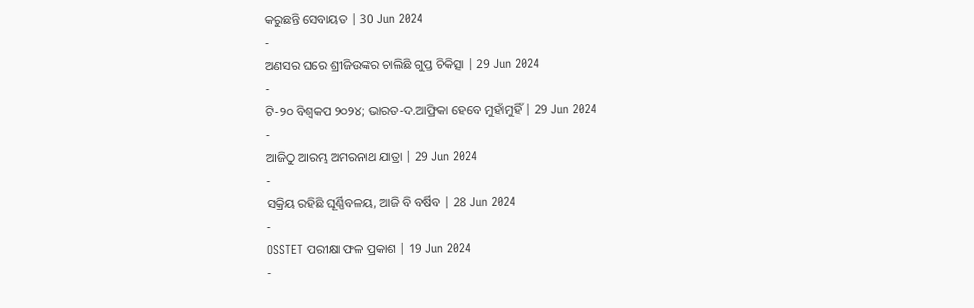କରୁଛନ୍ତି ସେବାୟତ | 30 Jun 2024
-
ଅଣସର ଘରେ ଶ୍ରୀଜିଉଙ୍କର ଚାଲିଛି ଗୁପ୍ତ ଚିକିତ୍ସା | 29 Jun 2024
-
ଟି-୨୦ ବିଶ୍ୱକପ ୨୦୨୪; ଭାରତ-ଦ.ଆଫ୍ରିକା ହେବେ ମୁହାଁମୁହିଁ | 29 Jun 2024
-
ଆଜିଠୁ ଆରମ୍ଭ ଅମରନାଥ ଯାତ୍ରା | 29 Jun 2024
-
ସକ୍ରିୟ ରହିଛି ଘୂର୍ଣ୍ଣିବଳୟ, ଆଜି ବି ବର୍ଷିବ | 28 Jun 2024
-
OSSTET ପରୀକ୍ଷା ଫଳ ପ୍ରକାଶ | 19 Jun 2024
-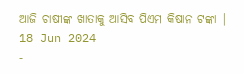ଆଜି ଚାଷୀଙ୍କ ଖାତାକୁ ଆସିବ ପିଏମ କିଷାନ ଟଙ୍କା | 18 Jun 2024
-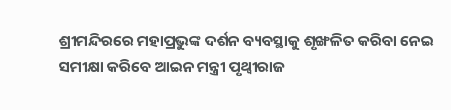ଶ୍ରୀମନ୍ଦିରରେ ମହାପ୍ରଭୁଙ୍କ ଦର୍ଶନ ବ୍ୟବସ୍ଥାକୁ ଶୃଙ୍ଖଳିତ କରିବା ନେଇ ସମୀକ୍ଷା କରିବେ ଆଇନ ମନ୍ତ୍ରୀ ପୃଥ୍ୱୀରାଜ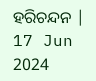ହରିଚନ୍ଦନ | 17 Jun 2024